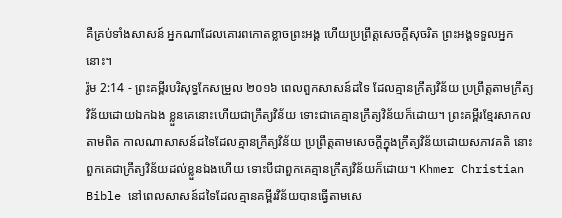គឺគ្រប់ទាំងសាសន៍ អ្នកណាដែលគោរពកោតខ្លាចព្រះអង្គ ហើយប្រព្រឹត្តសេចក្តីសុចរិត ព្រះអង្គទទួលអ្នកនោះ។
រ៉ូម 2:14 - ព្រះគម្ពីរបរិសុទ្ធកែសម្រួល ២០១៦ ពេលពួកសាសន៍ដទៃ ដែលគ្មានក្រឹត្យវិន័យ ប្រព្រឹត្តតាមក្រឹត្យវិន័យដោយឯកឯង ខ្លួនគេនោះហើយជាក្រឹត្យវិន័យ ទោះជាគេគ្មានក្រឹត្យវិន័យក៏ដោយ។ ព្រះគម្ពីរខ្មែរសាកល តាមពិត កាលណាសាសន៍ដទៃដែលគ្មានក្រឹត្យវិន័យ ប្រព្រឹត្តតាមសេចក្ដីក្នុងក្រឹត្យវិន័យដោយសភាវគតិ នោះពួកគេជាក្រឹត្យវិន័យដល់ខ្លួនឯងហើយ ទោះបីជាពួកគេគ្មានក្រឹត្យវិន័យក៏ដោយ។ Khmer Christian Bible នៅពេលសាសន៍ដទៃដែលគ្មានគម្ពីរវិន័យបានធ្វើតាមសេ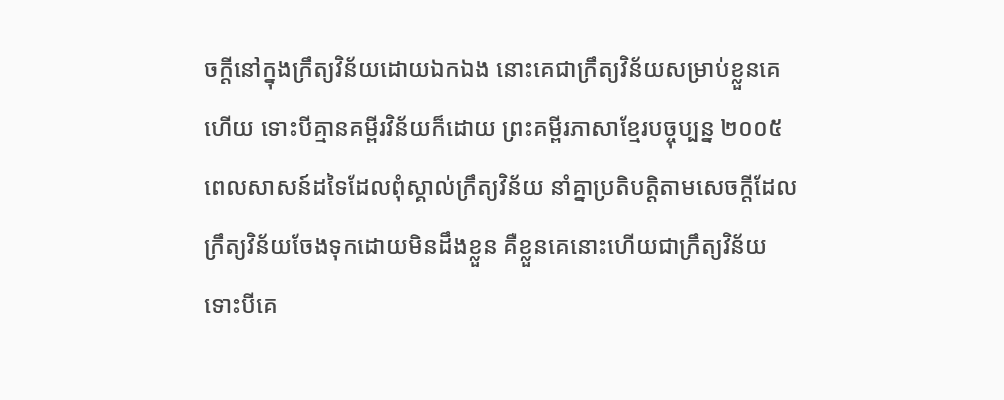ចក្ដីនៅក្នុងក្រឹត្យវិន័យដោយឯកឯង នោះគេជាក្រឹត្យវិន័យសម្រាប់ខ្លួនគេហើយ ទោះបីគ្មានគម្ពីរវិន័យក៏ដោយ ព្រះគម្ពីរភាសាខ្មែរបច្ចុប្បន្ន ២០០៥ ពេលសាសន៍ដទៃដែលពុំស្គាល់ក្រឹត្យវិន័យ នាំគ្នាប្រតិបត្តិតាមសេចក្ដីដែលក្រឹត្យវិន័យចែងទុកដោយមិនដឹងខ្លួន គឺខ្លួនគេនោះហើយជាក្រឹត្យវិន័យ ទោះបីគេ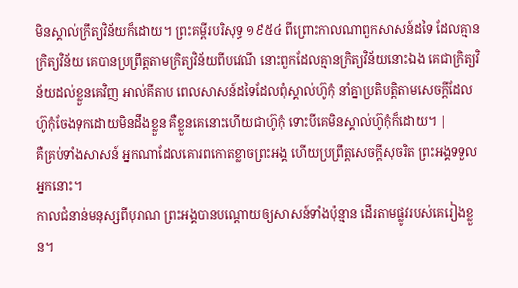មិនស្គាល់ក្រឹត្យវិន័យក៏ដោយ។ ព្រះគម្ពីរបរិសុទ្ធ ១៩៥៤ ពីព្រោះកាលណាពួកសាសន៍ដទៃ ដែលគ្មានក្រិត្យវិន័យ គេបានប្រព្រឹត្តតាមក្រិត្យវិន័យពីបវេណី នោះពួកដែលគ្មានក្រិត្យវិន័យនោះឯង គេជាក្រិត្យវិន័យដល់ខ្លួនគេវិញ អាល់គីតាប ពេលសាសន៍ដទៃដែលពុំស្គាល់ហ៊ូកុំ នាំគ្នាប្រតិបត្ដិតាមសេចក្ដីដែលហ៊ូកុំចែងទុកដោយមិនដឹងខ្លួន គឺខ្លួនគេនោះហើយជាហ៊ូកុំ ទោះបីគេមិនស្គាល់ហ៊ូកុំក៏ដោយ។ |
គឺគ្រប់ទាំងសាសន៍ អ្នកណាដែលគោរពកោតខ្លាចព្រះអង្គ ហើយប្រព្រឹត្តសេចក្តីសុចរិត ព្រះអង្គទទួលអ្នកនោះ។
កាលជំនាន់មនុស្សពីបុរាណ ព្រះអង្គបានបណ្ដោយឲ្យសាសន៍ទាំងប៉ុន្មាន ដើរតាមផ្លូវរបស់គេរៀងខ្លួន។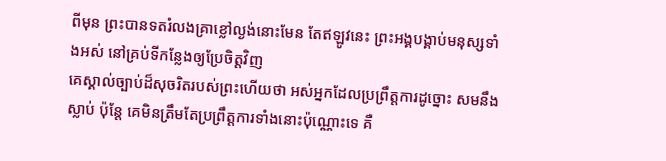ពីមុន ព្រះបានទតរំលងគ្រាខ្លៅល្ងង់នោះមែន តែឥឡូវនេះ ព្រះអង្គបង្គាប់មនុស្សទាំងអស់ នៅគ្រប់ទីកន្លែងឲ្យប្រែចិត្តវិញ
គេស្គាល់ច្បាប់ដ៏សុចរិតរបស់ព្រះហើយថា អស់អ្នកដែលប្រព្រឹត្តការដូច្នោះ សមនឹងស្លាប់ ប៉ុន្តែ គេមិនត្រឹមតែប្រព្រឹត្តការទាំងនោះប៉ុណ្ណោះទេ គឺ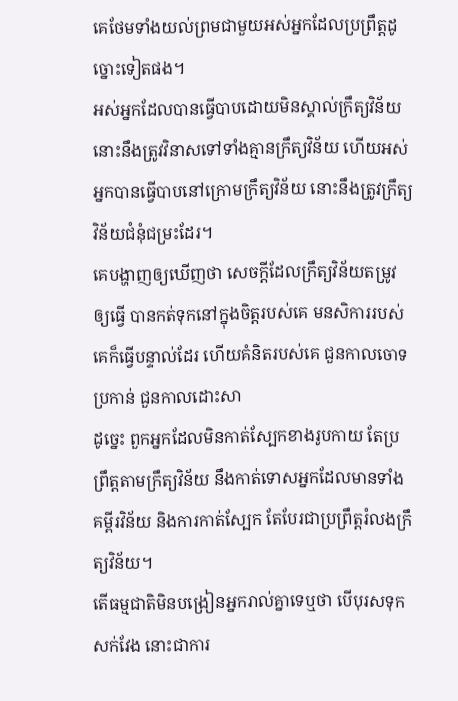គេថែមទាំងយល់ព្រមជាមួយអស់អ្នកដែលប្រព្រឹត្តដូច្នោះទៀតផង។
អស់អ្នកដែលបានធ្វើបាបដោយមិនស្គាល់ក្រឹត្យវិន័យ នោះនឹងត្រូវវិនាសទៅទាំងគ្មានក្រឹត្យវិន័យ ហើយអស់អ្នកបានធ្វើបាបនៅក្រោមក្រឹត្យវិន័យ នោះនឹងត្រូវក្រឹត្យវិន័យជំនុំជម្រះដែរ។
គេបង្ហាញឲ្យឃើញថា សេចក្ដីដែលក្រឹត្យវិន័យតម្រូវឲ្យធ្វើ បានកត់ទុកនៅក្នុងចិត្តរបស់គេ មនសិការរបស់គេក៏ធ្វើបន្ទាល់ដែរ ហើយគំនិតរបស់គេ ជួនកាលចោទប្រកាន់ ជួនកាលដោះសា
ដូច្នេះ ពួកអ្នកដែលមិនកាត់ស្បែកខាងរូបកាយ តែប្រព្រឹត្តតាមក្រឹត្យវិន័យ នឹងកាត់ទោសអ្នកដែលមានទាំងគម្ពីរវិន័យ និងការកាត់ស្បែក តែបែរជាប្រព្រឹត្តរំលងក្រឹត្យវិន័យ។
តើធម្មជាតិមិនបង្រៀនអ្នករាល់គ្នាទេឬថា បើបុរសទុកសក់វែង នោះជាការ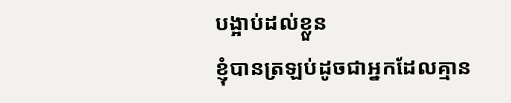បង្អាប់ដល់ខ្លួន
ខ្ញុំបានត្រឡប់ដូចជាអ្នកដែលគ្មាន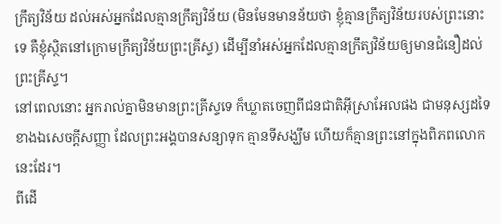ក្រឹត្យវិន័យ ដល់អស់អ្នកដែលគ្មានក្រឹត្យវិន័យ (មិនមែនមានន័យថា ខ្ញុំគ្មានក្រឹត្យវិន័យរបស់ព្រះនោះទេ គឺខ្ញុំស្ថិតនៅក្រោមក្រឹត្យវិន័យព្រះគ្រីស្ទ) ដើម្បីនាំអស់អ្នកដែលគ្មានក្រឹត្យវិន័យឲ្យមានជំនឿដល់ព្រះគ្រីស្ទ។
នៅពេលនោះ អ្នករាល់គ្នាមិនមានព្រះគ្រីស្ទទេ ក៏ឃ្លាតចេញពីជនជាតិអ៊ីស្រាអែលផង ជាមនុស្សដទៃខាងឯសេចក្តីសញ្ញា ដែលព្រះអង្គបានសន្យាទុក គ្មានទីសង្ឃឹម ហើយក៏គ្មានព្រះនៅក្នុងពិភពលោកនេះដែរ។
ពីដើ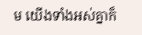ម យើងទាំងអស់គ្នាក៏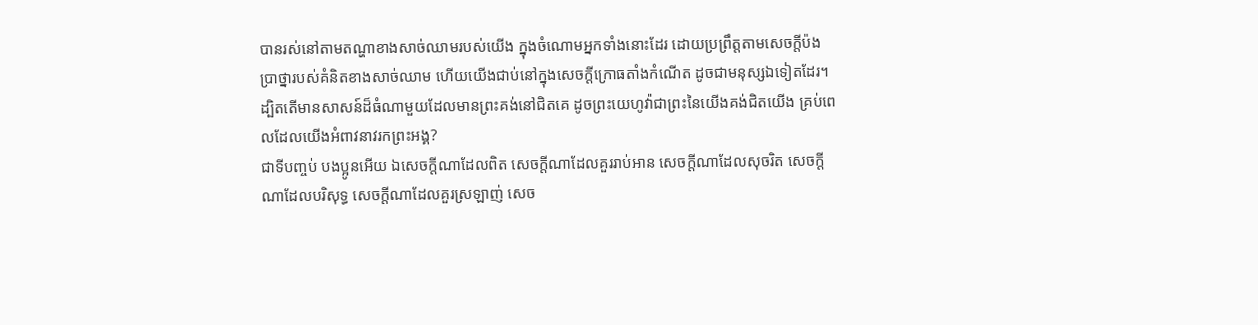បានរស់នៅតាមតណ្ហាខាងសាច់ឈាមរបស់យើង ក្នុងចំណោមអ្នកទាំងនោះដែរ ដោយប្រព្រឹត្តតាមសេចក្តីប៉ងប្រាថ្នារបស់គំនិតខាងសាច់ឈាម ហើយយើងជាប់នៅក្នុងសេចក្ដីក្រោធតាំងកំណើត ដូចជាមនុស្សឯទៀតដែរ។
ដ្បិតតើមានសាសន៍ដ៏ធំណាមួយដែលមានព្រះគង់នៅជិតគេ ដូចព្រះយេហូវ៉ាជាព្រះនៃយើងគង់ជិតយើង គ្រប់ពេលដែលយើងអំពាវនាវរកព្រះអង្គ?
ជាទីបញ្ចប់ បងប្អូនអើយ ឯសេចក្ដីណាដែលពិត សេចក្ដីណាដែលគួររាប់អាន សេចក្ដីណាដែលសុចរិត សេចក្ដីណាដែលបរិសុទ្ធ សេចក្ដីណាដែលគួរស្រឡាញ់ សេច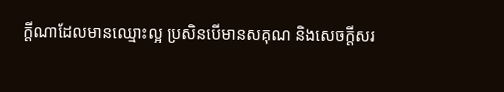ក្ដីណាដែលមានឈ្មោះល្អ ប្រសិនបើមានសគុណ និងសេចក្ដីសរ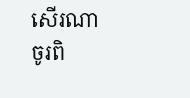សើរណា ចូរពិ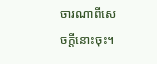ចារណាពីសេចក្ដីនោះចុះ។